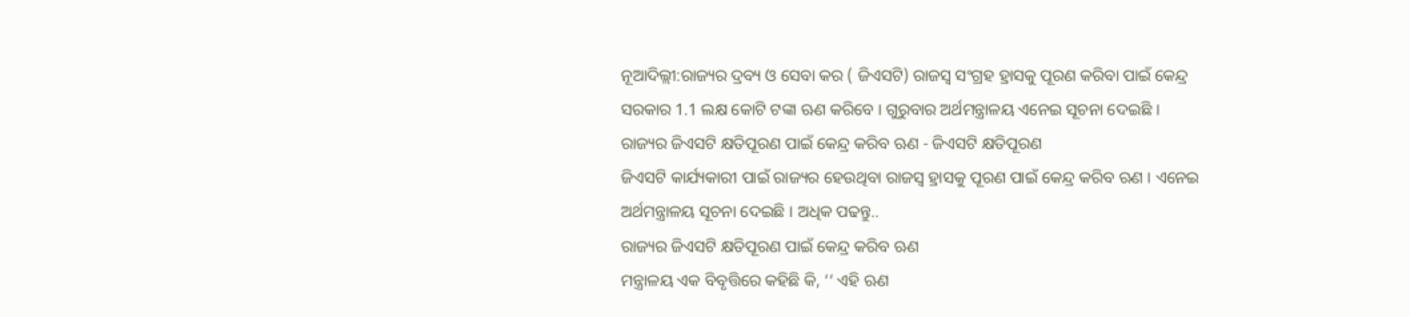ନୂଆଦିଲ୍ଲୀ:ରାଜ୍ୟର ଦ୍ରବ୍ୟ ଓ ସେବା କର ( ଜିଏସଟି) ରାଜସ୍ବ ସଂଗ୍ରହ ହ୍ରାସକୁ ପୂରଣ କରିବା ପାଇଁ କେନ୍ଦ୍ର ସରକାର 1.1 ଲକ୍ଷ କୋଟି ଟଙ୍କା ଋଣ କରିବେ । ଗୁରୁବାର ଅର୍ଥମନ୍ତ୍ରାଳୟ ଏନେଇ ସୂଚନା ଦେଇଛି ।
ରାଜ୍ୟର ଜିଏସଟି କ୍ଷତିପୂରଣ ପାଇଁ କେନ୍ଦ୍ର କରିବ ଋଣ - ଜିଏସଟି କ୍ଷତିପୂରଣ
ଜିଏସଟି କାର୍ଯ୍ୟକାରୀ ପାଇଁ ରାଜ୍ୟର ହେଉଥିବା ରାଜସ୍ବ ହ୍ରାସକୁ ପୂରଣ ପାଇଁ କେନ୍ଦ୍ର କରିବ ଋଣ । ଏନେଇ ଅର୍ଥମନ୍ତ୍ରାଳୟ ସୂଚନା ଦେଇଛି । ଅଧିକ ପଢନ୍ତୁ..
ରାଜ୍ୟର ଜିଏସଟି କ୍ଷତିପୂରଣ ପାଇଁ କେନ୍ଦ୍ର କରିବ ଋଣ
ମନ୍ତ୍ରାଳୟ ଏକ ବିବୃତ୍ତିରେ କହିଛି କି, ‘‘ ଏହି ଋଣ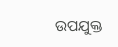ଉପଯୁକ୍ତ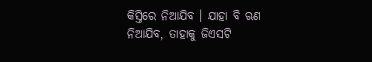କିସ୍ତିରେ ନିଆଯିବ । ଯାହା ବି ଋଣ ନିଆଯିବ, ତାହାକୁ ଜିଏସଟି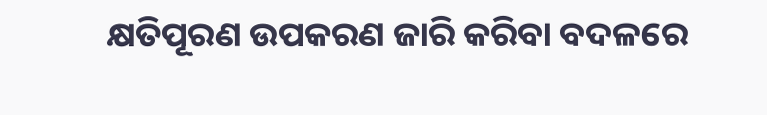କ୍ଷତିପୂରଣ ଉପକରଣ ଜାରି କରିବା ବଦଳରେ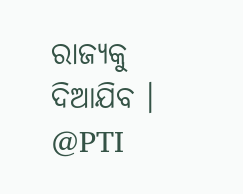ରାଜ୍ୟକୁ ଦିଆଯିବ ।
@PTI